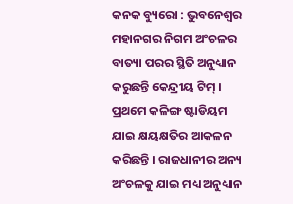କନକ ବ୍ୟୁରୋ : ଭୁବନେଶ୍ୱର ମହାନଗର ନିଗମ ଅଂଚଳର ବାତ୍ୟା ପରର ସ୍ଥିତି ଅନୁଧ୍ୟାନ କରୁଛନ୍ତି କେନ୍ଦ୍ରୀୟ ଟିମ୍ । ପ୍ରଥମେ କଳିଙ୍ଗ ଷ୍ଟାଡିୟମ ଯାଇ କ୍ଷୟକ୍ଷତିର ଆକଳନ କରିଛନ୍ତି । ରାଜଧାନୀର ଅନ୍ୟ ଅଂଚଳକୁ ଯାଇ ମଧ୍ୟ ଅନୁଧ୍ୟାନ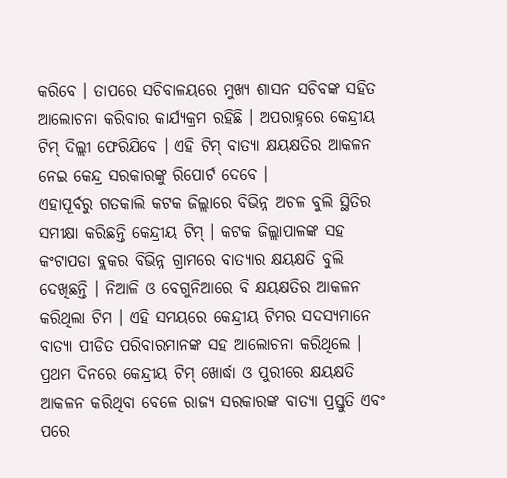କରିବେ । ତାପରେ ସଚିବାଳୟରେ ମୁଖ୍ୟ ଶାସନ ସଚିବଙ୍କ ସହିତ ଆଲୋଚନା କରିବାର କାର୍ଯ୍ୟକ୍ରମ ରହିଛି । ଅପରାହ୍ନରେ କେନ୍ଦ୍ରୀୟ ଟିମ୍ ଦିଲ୍ଲୀ ଫେରିଯିବେ । ଏହି ଟିମ୍ ବାତ୍ୟା କ୍ଷୟକ୍ଷତିର ଆକଳନ ନେଇ କେନ୍ଦ୍ର ସରକାରଙ୍କୁ ରିପୋର୍ଟ ଦେବେ ।
ଏହାପୂର୍ବରୁ ଗତକାଲି କଟକ ଜିଲ୍ଲାରେ ବିଭିନ୍ନ ଅଚଳ ବୁଲି ସ୍ଥିତିର ସମୀକ୍ଷା କରିଛନ୍ତି କେନ୍ଦ୍ରୀୟ ଟିମ୍ । କଟକ ଜିଲ୍ଲାପାଳଙ୍କ ସହ କଂଟାପଡା ବ୍ଲକର ବିଭିନ୍ନ ଗ୍ରାମରେ ବାତ୍ୟାର କ୍ଷୟକ୍ଷତି ବୁଲି ଦେଖିଛନ୍ତି । ନିଆଳି ଓ ବେଗୁନିଆରେ ବି କ୍ଷୟକ୍ଷତିର ଆକଳନ କରିଥିଲା ଟିମ । ଏହି ସମୟରେ କେନ୍ଦ୍ରୀୟ ଟିମର ସଦସ୍ୟମାନେ ବାତ୍ୟା ପୀଡିତ ପରିବାରମାନଙ୍କ ସହ ଆଲୋଚନା କରିଥିଲେ । ପ୍ରଥମ ଦିନରେ କେନ୍ଦ୍ରୀୟ ଟିମ୍ ଖୋର୍ଦ୍ଧା ଓ ପୁରୀରେ କ୍ଷୟକ୍ଷତି ଆକଳନ କରିଥିବା ବେଳେ ରାଜ୍ୟ ସରକାରଙ୍କ ବାତ୍ୟା ପ୍ରସ୍ତୁତି ଏବଂ ପରେ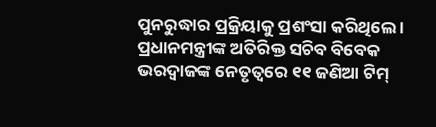ପୁନରୁଦ୍ଧାର ପ୍ରକ୍ରିୟାକୁ ପ୍ରଶଂସା କରିଥିଲେ । ପ୍ରଧାନମନ୍ତ୍ରୀଙ୍କ ଅତିରିକ୍ତ ସଚିବ ବିବେକ ଭରଦ୍ୱାଜଙ୍କ ନେତୃତ୍ୱରେ ୧୧ ଜଣିଆ ଟିମ୍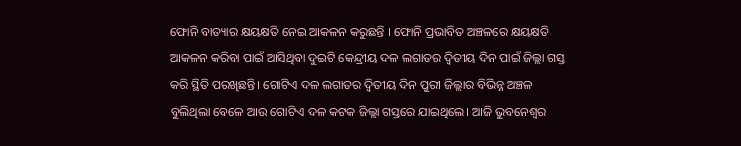ଫୋନି ବାତ୍ୟାର କ୍ଷୟକ୍ଷତି ନେଇ ଆକଳନ କରୁଛନ୍ତି । ଫୋନି ପ୍ରଭାବିତ ଅଞ୍ଚଳରେ କ୍ଷୟକ୍ଷତି ଆକଳନ କରିବା ପାଇଁ ଆସିଥିବା ଦୁଇଟି କେନ୍ଦ୍ରୀୟ ଦଳ ଲଗାତର ଦ୍ବିତୀୟ ଦିନ ପାଇଁ ଜିଲ୍ଲା ଗସ୍ତ କରି ସ୍ଥିତି ପରଖିଛନ୍ତି। ଗୋଟିଏ ଦଳ ଲଗାତର ଦ୍ବିତୀୟ ଦିନ ପୁରୀ ଜିଲ୍ଲାର ବିଭିନ୍ନ ଅଞ୍ଚଳ ବୁଲିଥିଲା ବେଳେ ଆଉ ଗୋଟିଏ ଦଳ କଟକ ଜିଲ୍ଲା ଗସ୍ତରେ ଯାଇଥିଲେ। ଆଜି ଭୁବନେଶ୍ୱର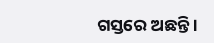ଗସ୍ତରେ ଅଛନ୍ତି ।